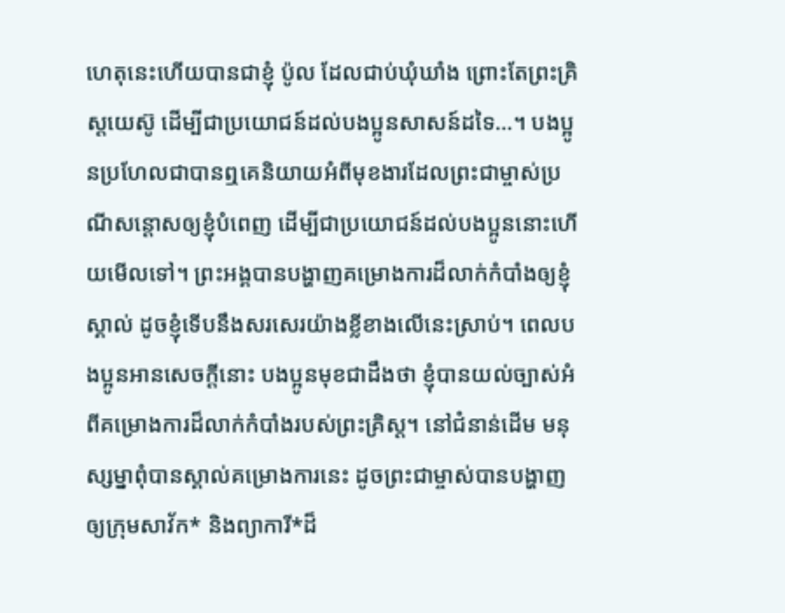ហេតុនេះហើយបានជាខ្ញុំ ប៉ូល ដែលជាប់ឃុំឃាំង ព្រោះតែព្រះគ្រិស្តយេស៊ូ ដើម្បីជាប្រយោជន៍ដល់បងប្អូនសាសន៍ដទៃ…។ បងប្អូនប្រហែលជាបានឮគេនិយាយអំពីមុខងារដែលព្រះជាម្ចាស់ប្រណីសន្ដោសឲ្យខ្ញុំបំពេញ ដើម្បីជាប្រយោជន៍ដល់បងប្អូននោះហើយមើលទៅ។ ព្រះអង្គបានបង្ហាញគម្រោងការដ៏លាក់កំបាំងឲ្យខ្ញុំស្គាល់ ដូចខ្ញុំទើបនឹងសរសេរយ៉ាងខ្លីខាងលើនេះស្រាប់។ ពេលបងប្អូនអានសេចក្ដីនោះ បងប្អូនមុខជាដឹងថា ខ្ញុំបានយល់ច្បាស់អំពីគម្រោងការដ៏លាក់កំបាំងរបស់ព្រះគ្រិស្ត។ នៅជំនាន់ដើម មនុស្សម្នាពុំបានស្គាល់គម្រោងការនេះ ដូចព្រះជាម្ចាស់បានបង្ហាញឲ្យក្រុមសាវ័ក* និងព្យាការី*ដ៏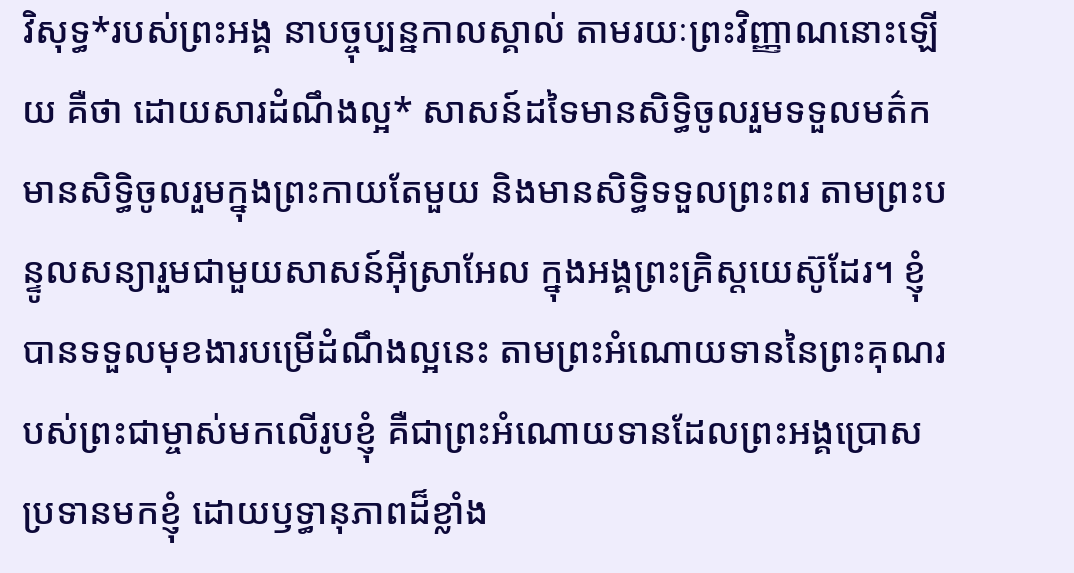វិសុទ្ធ*របស់ព្រះអង្គ នាបច្ចុប្បន្នកាលស្គាល់ តាមរយៈព្រះវិញ្ញាណនោះឡើយ គឺថា ដោយសារដំណឹងល្អ* សាសន៍ដទៃមានសិទ្ធិចូលរួមទទួលមត៌ក មានសិទ្ធិចូលរួមក្នុងព្រះកាយតែមួយ និងមានសិទ្ធិទទួលព្រះពរ តាមព្រះបន្ទូលសន្យារួមជាមួយសាសន៍អ៊ីស្រាអែល ក្នុងអង្គព្រះគ្រិស្តយេស៊ូដែរ។ ខ្ញុំបានទទួលមុខងារបម្រើដំណឹងល្អនេះ តាមព្រះអំណោយទាននៃព្រះគុណរបស់ព្រះជាម្ចាស់មកលើរូបខ្ញុំ គឺជាព្រះអំណោយទានដែលព្រះអង្គប្រោសប្រទានមកខ្ញុំ ដោយឫទ្ធានុភាពដ៏ខ្លាំង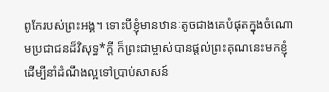ពូកែរបស់ព្រះអង្គ។ ទោះបីខ្ញុំមានឋានៈតូចជាងគេបំផុតក្នុងចំណោមប្រជាជនដ៏វិសុទ្ធ*ក្ដី ក៏ព្រះជាម្ចាស់បានផ្ដល់ព្រះគុណនេះមកខ្ញុំ ដើម្បីនាំដំណឹងល្អទៅប្រាប់សាសន៍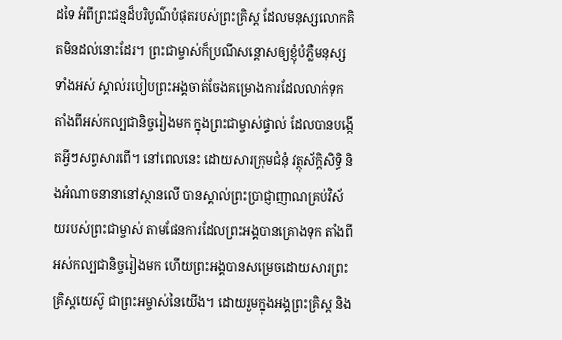ដទៃ អំពីព្រះជន្មដ៏បរិបូណ៌បំផុតរបស់ព្រះគ្រិស្ត ដែលមនុស្សលោកគិតមិនដល់នោះដែរ។ ព្រះជាម្ចាស់ក៏ប្រណីសន្ដោសឲ្យខ្ញុំបំភ្លឺមនុស្សទាំងអស់ ស្គាល់របៀបព្រះអង្គចាត់ចែងគម្រោងការដែលលាក់ទុក តាំងពីអស់កល្បជានិច្ចរៀងមក ក្នុងព្រះជាម្ចាស់ផ្ទាល់ ដែលបានបង្កើតអ្វីៗសព្វសារពើ។ នៅពេលនេះ ដោយសារក្រុមជំនុំ វត្ថុស័ក្តិសិទ្ធិ និងអំណាចនានានៅស្ថានលើ បានស្គាល់ព្រះប្រាជ្ញាញាណគ្រប់វិស័យរបស់ព្រះជាម្ចាស់ តាមផែនការដែលព្រះអង្គបានគ្រោងទុក តាំងពីអស់កល្បជានិច្ចរៀងមក ហើយព្រះអង្គបានសម្រេចដោយសារព្រះគ្រិស្តយេស៊ូ ជាព្រះអម្ចាស់នៃយើង។ ដោយរួមក្នុងអង្គព្រះគ្រិស្ត និង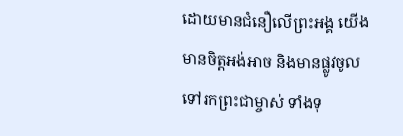ដោយមានជំនឿលើព្រះអង្គ យើងមានចិត្តអង់អាច និងមានផ្លូវចូលទៅរកព្រះជាម្ចាស់ ទាំងទុ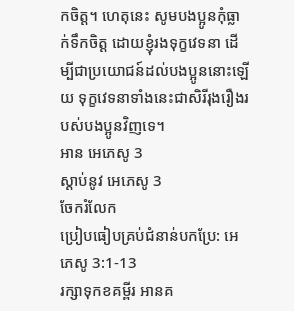កចិត្ត។ ហេតុនេះ សូមបងប្អូនកុំធ្លាក់ទឹកចិត្ត ដោយខ្ញុំរងទុក្ខវេទនា ដើម្បីជាប្រយោជន៍ដល់បងប្អូននោះឡើយ ទុក្ខវេទនាទាំងនេះជាសិរីរុងរឿងរបស់បងប្អូនវិញទេ។
អាន អេភេសូ 3
ស្ដាប់នូវ អេភេសូ 3
ចែករំលែក
ប្រៀបធៀបគ្រប់ជំនាន់បកប្រែ: អេភេសូ 3:1-13
រក្សាទុកខគម្ពីរ អានគ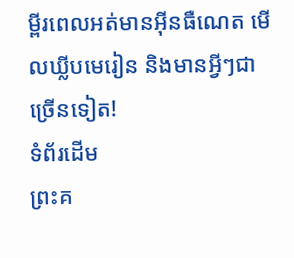ម្ពីរពេលអត់មានអ៊ីនធឺណេត មើលឃ្លីបមេរៀន និងមានអ្វីៗជាច្រើនទៀត!
ទំព័រដើម
ព្រះគ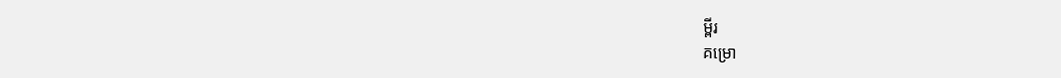ម្ពីរ
គម្រោ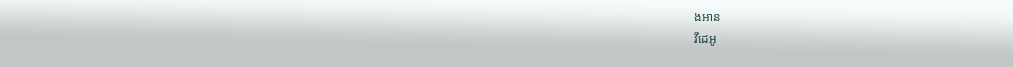ងអាន
វីដេអូ